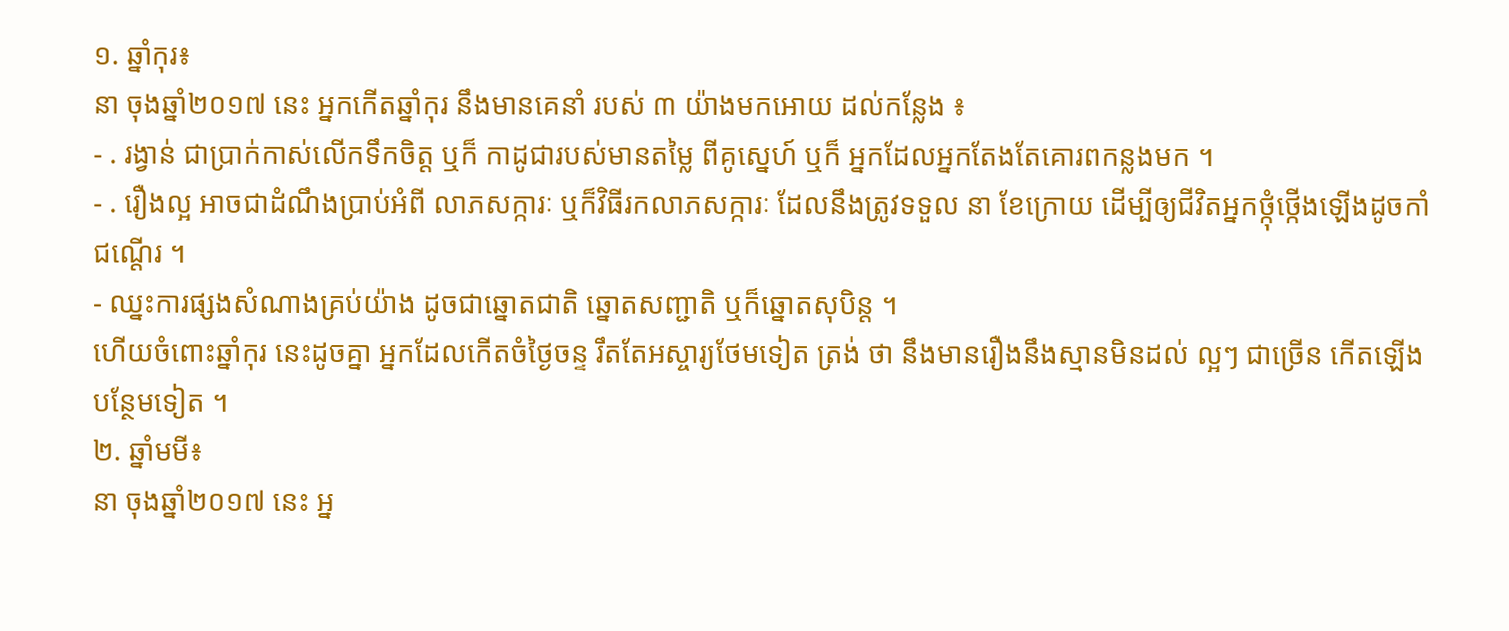១. ឆ្នាំកុរ៖
នា ចុងឆ្នាំ២០១៧ នេះ អ្នកកើតឆ្នាំកុរ នឹងមានគេនាំ របស់ ៣ យ៉ាងមកអោយ ដល់កន្លែង ៖
- . រង្វាន់ ជាប្រាក់កាស់លើកទឹកចិត្ត ឬក៏ កាដូជារបស់មានតម្លៃ ពីគូស្នេហ៍ ឬក៏ អ្នកដែលអ្នកតែងតែគោរពកន្លងមក ។
- . រឿងល្អ អាចជាដំណឹងប្រាប់អំពី លាភសក្ការៈ ឬក៏វិធីរកលាភសក្ការៈ ដែលនឹងត្រូវទទួល នា ខែក្រោយ ដើម្បីឲ្យជីវិតអ្នកថ្កុំថ្កើងឡើងដូចកាំជណ្តើរ ។
- ឈ្នះការផ្សងសំណាងគ្រប់យ៉ាង ដូចជាឆ្នោតជាតិ ឆ្នោតសញ្ជាតិ ឬក៏ឆ្នោតសុបិន្ត ។
ហើយចំពោះឆ្នាំកុរ នេះដូចគ្នា អ្នកដែលកើតចំថ្ងៃចន្ទ រឹតតែអស្ចារ្យថែមទៀត ត្រង់ ថា នឹងមានរឿងនឹងស្មានមិនដល់ ល្អៗ ជាច្រើន កើតឡើង បន្ថែមទៀត ។
២. ឆ្នាំមមី៖
នា ចុងឆ្នាំ២០១៧ នេះ អ្ន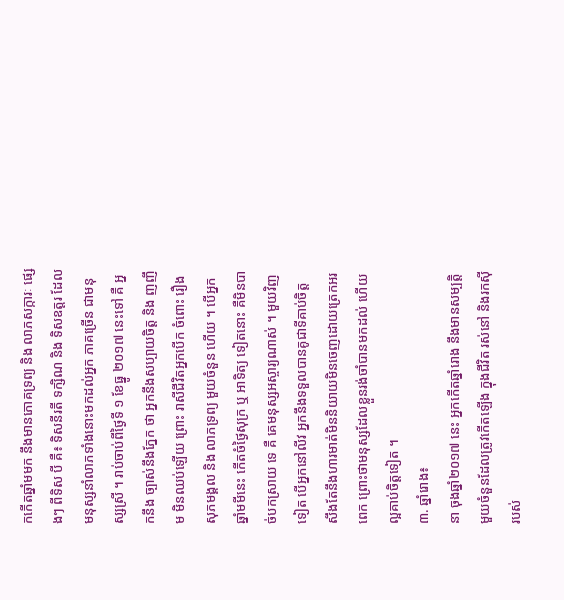កកើតឆ្នាំមមក នឹងមានភោគទ្រព្យ និង លាភសក្ការៈ ផ្សេងៗ ពីទិស បី គឺ៖ ទិសនីរតី ទក្សិណ និង ទិសឧត្តរ ដែលមនុស្សនាំលាភទាំងនោះមកដល់អ្នក ភាគច្រើន ជាមនុស្សស្រី ។ រាប់ចាប់ពីថ្ងៃទី ១ ខែធ្នូ ២០១៧ នេះទៅ គឺ អ្នកនឹង ច្បាស់នឹងភ្នែក ថា អ្នកនឹងសប្បាយចិត្ត និង ញញឹម មិនឈប់ឡើយ ព្រោះ រាសីជីវិតអ្នកបើក ចំពោះ រឿងសុភមង្គល និង លាភទ្រព្យ មួយចំនួន ហើយ ។ បើអ្នកឆ្នាំមមីនេះ កើតចំថ្ងៃសុក្រ ឬ អាទិត្យ ទៀតនោះ គឺមិនបាច់បកស្រាយ ទេ គឺ គេមនុស្សអស្ចារ្យណាស់ ។ មួយវិញទៀត បើអ្នកនៅលីវ អ្នកនឹងទទួលបានគូជាទីគាប់ចិត្ត សឹងតែនឹងហារមាត់មិននិយាយមិនចេញដោយត្រេកអរពេក ព្រោះថាមនុស្សដែលខ្លួនរង់ចាំបានមកដល់ ហើយល្អគាប់ចិត្តទៀត ។
៣. ឆ្នាំរោង៖
នា ចុងឆ្នាំ២០១៧ នេះ អ្នកកើតឆ្នាំរោង នឹងមានសម្បត្តិ មួយចំនួនដែលត្រូវកើតឡើង ក្នុងជីវិត រស់នៅ និងរកស៊ី របស់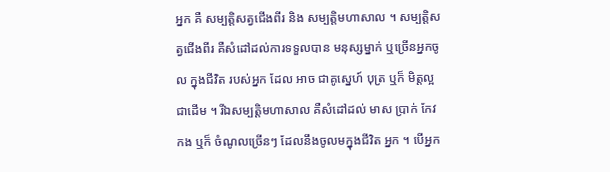អ្នក គឺ សម្បត្តិសត្វជើងពីរ និង សម្បត្តិមហាសាល ។ សម្បត្តិសត្វជើងពីរ គឺសំដៅដល់ការទទួលបាន មនុស្សម្នាក់ ឬច្រើនអ្នកចូល ក្នុងជីវិត របស់អ្នក ដែល អាច ជាគូស្នេហ៍ បុត្រ ឬក៏ មិត្តល្អ ជាដើម ។ រីឯសម្បត្តិមហាសាល គឺសំដៅដល់ មាស ប្រាក់ កែវកង ឬក៏ ចំណូលច្រើនៗ ដែលនឹងចូលមក្នុងជីវិត អ្នក ។ បើអ្នក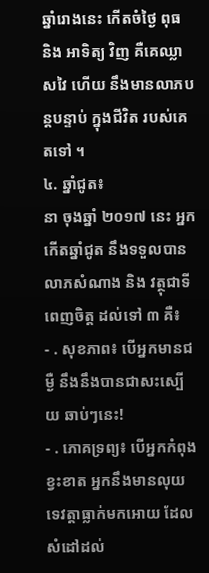ឆ្នាំរោងនេះ កើតចំថ្ងៃ ពុធ និង អាទិត្យ វិញ គឺគេឈ្លាសវៃ ហើយ នឹងមានលាភបន្តបន្ទាប់ ក្នុងជីវិត របស់គេ តទៅ ។
៤. ឆ្នាំជូត៖
នា ចុងឆ្នាំ ២០១៧ នេះ អ្នកកើតឆ្នាំជូត នឹងទទួលបានលាភសំណាង និង វត្ថុជាទីពេញចិត្ត ដល់ទៅ ៣ គឺ៖
- . សុខភាព៖ បើអ្នកមានជម្ងឺ នឹងនឹងបានជាសះស្បើយ ឆាប់ៗនេះ!
- . ភោគទ្រព្យ៖ បើអ្នកកំពុងខ្វះខាត អ្នកនឹងមានលុយទេវត្តាធ្លាក់មកអោយ ដែលសំដៅដល់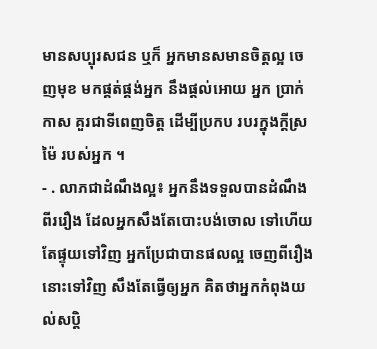មានសប្បុរសជន ឬក៏ អ្នកមានសមានចិត្តល្អ ចេញមុខ មកផ្គត់ផ្គង់អ្នក នឹងផ្តល់អោយ អ្នក ប្រាក់កាស គួរជាទីពេញចិត្ត ដើម្បីប្រកប របរក្នុងក្តីស្រម៉ៃ របស់អ្នក ។
- . លាភជាដំណឹងល្អ៖ អ្នកនឹងទទួលបានដំណឹង ពីររឿង ដែលអ្នកសឹងតែបោះបង់ចោល ទៅហើយ តែផ្ទុយទៅវិញ អ្នកប្រែជាបានផលល្អ ចេញពីរឿងនោះទៅវិញ សឹងតែធ្វើឲ្យអ្នក គិតថាអ្នកកំពុងយល់សប្តិ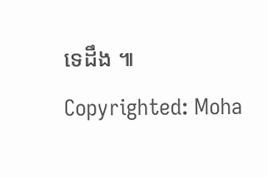ទេដឹង ៕
Copyrighted: Moha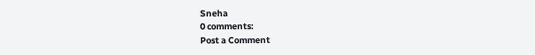Sneha
0 comments:
Post a Comment